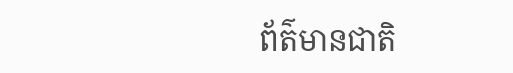ព័ត៌មានជាតិ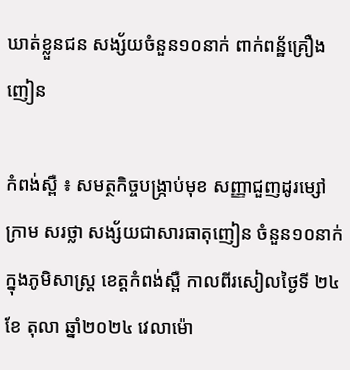ឃាត់ខ្លួនជន សង្ស័យចំនួន១០នាក់ ពាក់ពន្ឋ័គ្រឿងញៀន

កំពង់ស្ពឺ ៖ សមត្ថកិច្ចបង្រ្កាប់មុខ សញ្ញាជួញដូរម្សៅក្រាម សរថ្លា សង្ស័យជាសារធាតុញៀន ចំនួន១០នាក់ ក្នុងភូមិសាស្ត្រ ខេត្តកំពង់ស្ពឺ កាលពីរសៀលថ្ងៃទី ២៤ ខែ តុលា ឆ្នាំ២០២៤ វេលាម៉ោ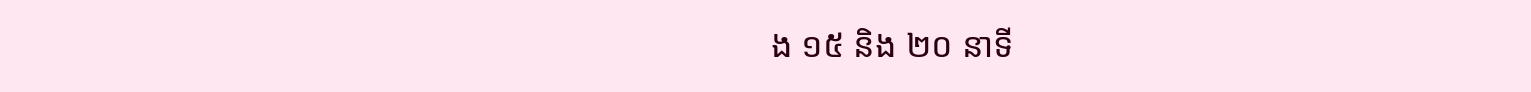ង ១៥ និង ២០ នាទី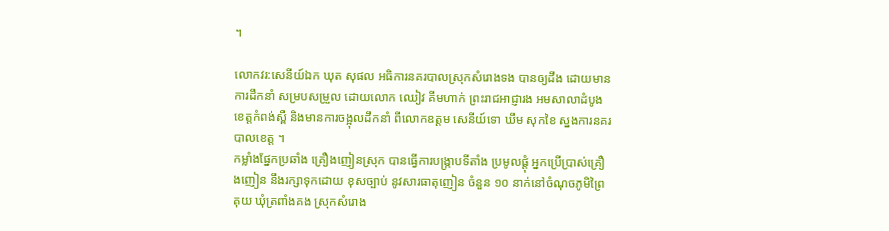។

លោកវរ:សេនីយ៍ឯក ឃុត សុផល អធិការនគរបាលស្រុកសំរោងទង បានឲ្យដឹង ដោយមានការដឹកនាំ សម្របសម្រួល ដោយលោក ឈៀវ គីមហាក់ ព្រះរាជអាជ្ញារង អមសាលាដំបូង ខេត្តកំពង់ស្ពឺ និងមានការចង្អុលដឹកនាំ ពីលោកឧត្ដម សេនីយ៍ទោ ឃឹម សុកខៃ ស្នងការនគរបាលខេត្ត ។
កម្លាំងផ្នែកប្រឆាំង គ្រឿងញៀនស្រុក បានធ្វើការបង្រ្កាបទីតាំង ប្រមូលផ្តុំ អ្នកប្រើប្រាស់គ្រឿងញៀន នឹងរក្សាទុកដោយ ខុសច្បាប់ នូវសារធាតុញៀន ចំនួន ១០ នាក់នៅចំណុចភូមិព្រៃគុយ ឃុំត្រពាំងគង ស្រុកសំរោង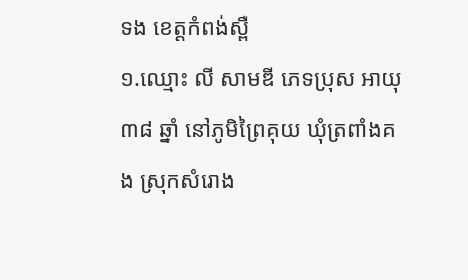ទង ខេត្តកំពង់ស្ពឺ
១.ឈ្មោះ លី សាមឌី ភេទប្រុស អាយុ ៣៨ ឆ្នាំ នៅភូមិព្រៃគុយ ឃុំត្រពាំងគង ស្រុកសំរោង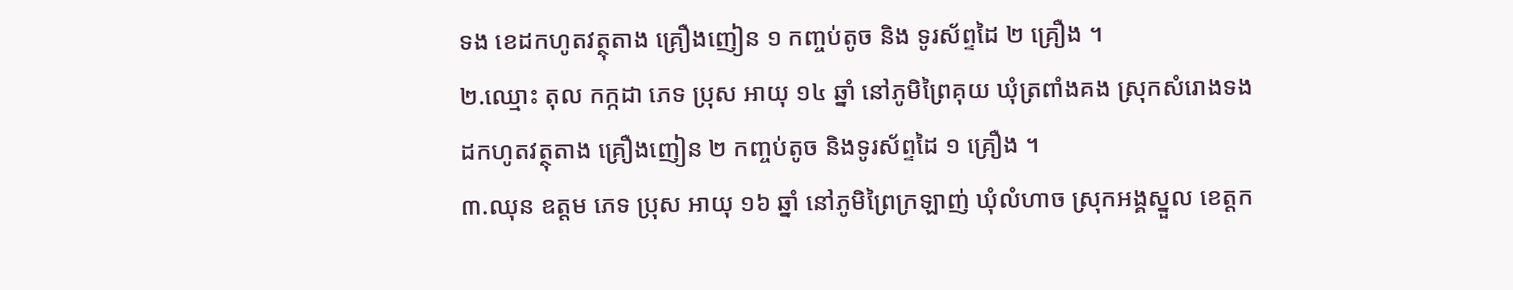ទង ខេដកហូតវត្ថុតាង គ្រឿងញៀន ១ កញ្ចប់តូច និង ទូរស័ព្ទដៃ ២ គ្រឿង ។
២.ឈ្មោះ តុល កក្កដា ភេទ ប្រុស អាយុ ១៤ ឆ្នាំ នៅភូមិព្រៃគុយ ឃុំត្រពាំងគង ស្រុកសំរោងទង
ដកហូតវត្ថុតាង គ្រឿងញៀន ២ កញ្ចប់តូច និងទូរស័ព្ទដៃ ១ គ្រឿង ។
៣.ឈុន ឧត្តម ភេទ ប្រុស អាយុ ១៦ ឆ្នាំ នៅភូមិព្រៃក្រឡាញ់ ឃុំលំហាច ស្រុកអង្គស្នួល ខេត្តក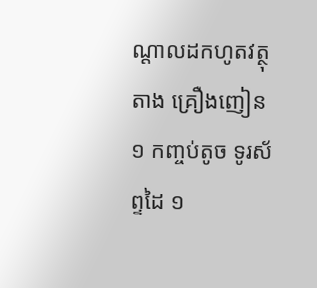ណ្តាលដកហូតវត្ថុតាង គ្រឿងញៀន ១ កញ្ចប់តូច ទូរស័ព្ទដៃ ១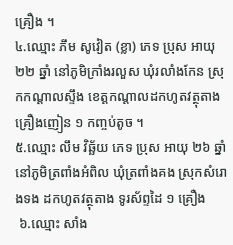គ្រឿង ។
៤.ឈ្មោះ ភឹម សូវៀត (ខ្លា) ភេទ ប្រុស អាយុ ២២ ឆ្នាំ នៅភូមិក្រាំងរលួស ឃុំរលាំងកែន ស្រុកកណ្តាលស្ទឹង ខេត្តកណ្តាលដកហូតវត្ថុតាង គ្រឿងញៀន ១ កញ្ចប់តូច ។
៥.ឈ្មោះ លឹម វិឆ្ឆ័យ ភេទ ប្រុស អាយុ ២៦ ឆ្នាំ នៅភូមិត្រពាំងអំពិល ឃុំត្រពាំងគង ស្រុកសំរោងទង ដកហូតវត្ថុតាង ទូរស័ព្ទដៃ ១ គ្រឿង
 ៦.ឈ្មោះ សាំង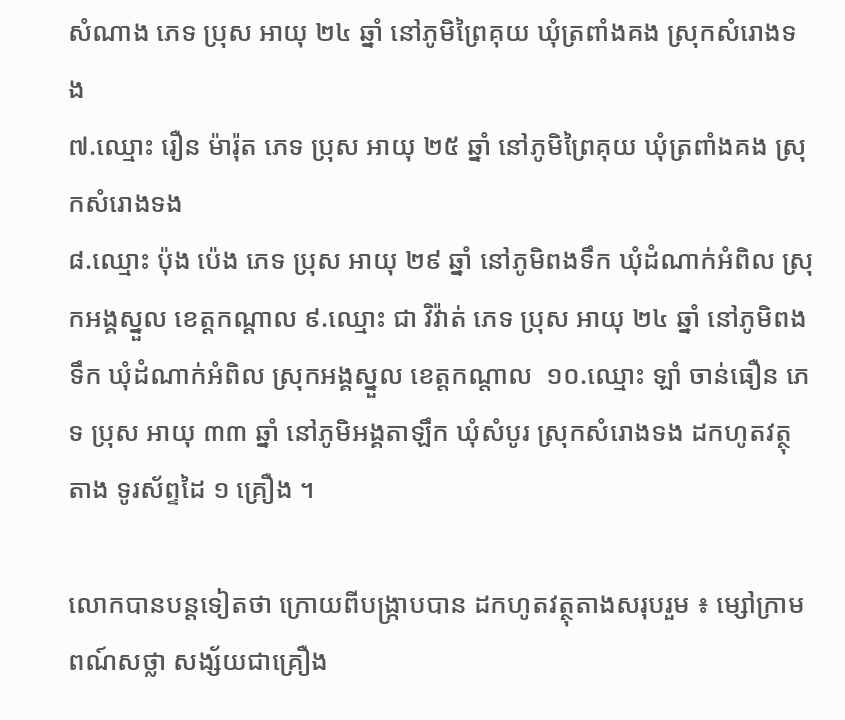សំណាង ភេទ ប្រុស អាយុ ២៤ ឆ្នាំ នៅភូមិព្រៃគុយ ឃុំត្រពាំងគង ស្រុកសំរោងទង
៧.ឈ្មោះ រឿន ម៉ារ៉ុត ភេទ ប្រុស អាយុ ២៥ ឆ្នាំ នៅភូមិព្រៃគុយ ឃុំត្រពាំងគង ស្រុកសំរោងទង
៨.ឈ្មោះ ប៉ុង ប៉េង ភេទ ប្រុស អាយុ ២៩ ឆ្នាំ នៅភូមិពងទឹក ឃុំដំណាក់អំពិល ស្រុកអង្គស្នួល ខេត្តកណ្តាល ៩.ឈ្មោះ ជា វិវ៉ាត់ ភេទ ប្រុស អាយុ ២៤ ឆ្នាំ នៅភូមិពងទឹក ឃុំដំណាក់អំពិល ស្រុកអង្គស្នួល ខេត្តកណ្តាល  ១០.ឈ្មោះ ឡាំ ចាន់ធឿន ភេទ ប្រុស អាយុ ៣៣ ឆ្នាំ នៅភូមិអង្គតាឡឹក ឃុំសំបូរ ស្រុកសំរោងទង ដកហូតវត្ថុតាង ទូរស័ព្ទដៃ ១ គ្រឿង ។

លោកបានបន្តទៀតថា ក្រោយពីបង្ក្រាបបាន ដកហូតវត្ថុតាងសរុបរួម ៖ ម្សៅក្រាមពណ៍សថ្លា សង្ស័យជាគ្រឿង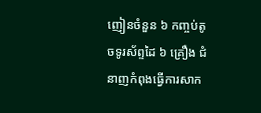ញៀនចំនួន ៦ កញ្ចប់តូចទូរស័ព្ទដៃ ៦ គ្រឿង ជំនាញកំពុងធ្វើការសាក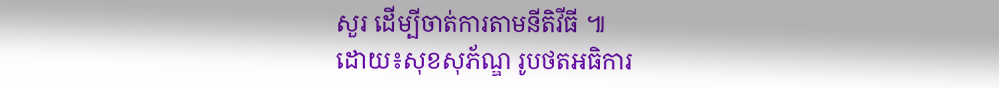សួរ ដើម្បីចាត់ការតាមនីតិវីធី ៕
ដោយ៖សុខសុភ័ណ្ឌ រូបថតអធិការ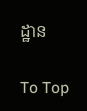ដ្ឋាន

To Top